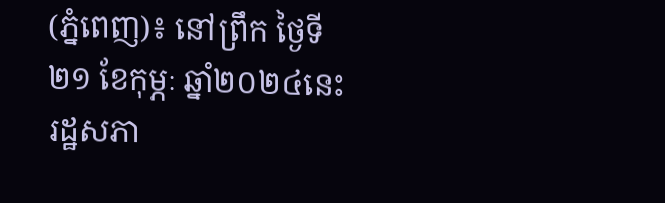(ភ្នំពេញ)៖ នៅព្រឹក ថ្ងៃទី២១ ខែកុម្ភៈ ឆ្នាំ២០២៤នេះ រដ្ឋសភា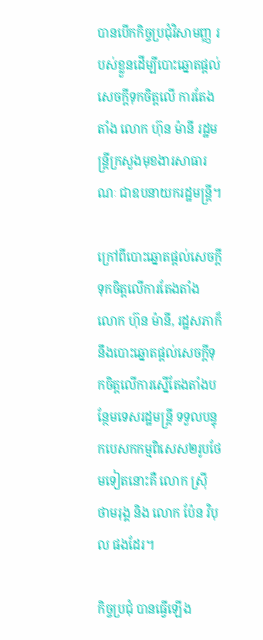បានបើកកិច្ចប្រជុំវិសាមញ្ញ របស់ខ្លួនដើម្បីបោះឆ្នោតផ្តល់សេចក្តីទុកចិត្តលើ ការតែងតាំង លោក ហ៊ុន ម៉ានី រដ្ឋមន្រ្តីក្រសួងមុខងារសាធារណៈ ជាឧបនាយករដ្ឋមន្រ្តី។

ក្រៅពីបោះឆ្នោតផ្តល់សេចក្តីទុកចិត្តលើការតែងតាំង លោក ហ៊ុន ម៉ានី, រដ្ឋសភាក៏នឹងបោះឆ្នោតផ្តល់សេចក្តីទុកចិត្តលើការស្នើតែងតាំងបន្ថែមទេសរដ្ឋមន្រ្តី ទទួលបន្ទុកបេសកកម្មពិសេស២រូបថែមទៀតនោះគឺ លោក ស្រ៊ី ថាមរុង្គ និង លោក ប៉ែន វិបុល ផងដែរ។

កិច្ចប្រជុំ បានធ្វើឡើង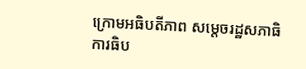ក្រោមអធិបតីភាព សម្តេចរដ្ឋសភាធិការធិប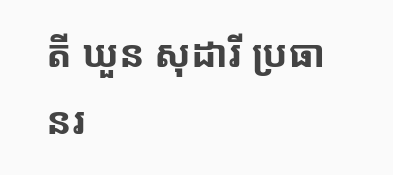តី ឃួន សុដារី ប្រធានរ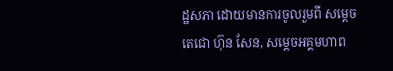ដ្ឋសភា ដោយមានការចូលរួមពី សម្តេចតេជោ ហ៊ុន សែន, សម្តេចអគ្គមហាព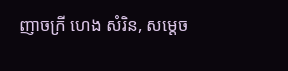ញាចក្រី ហេង សំរិន, សម្តេច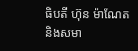ធិបតី ហ៊ុន ម៉ាណែត និងសមា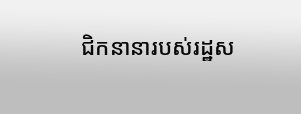ជិកនានារបស់រដ្ឋស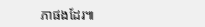ភាផងដែរ៕